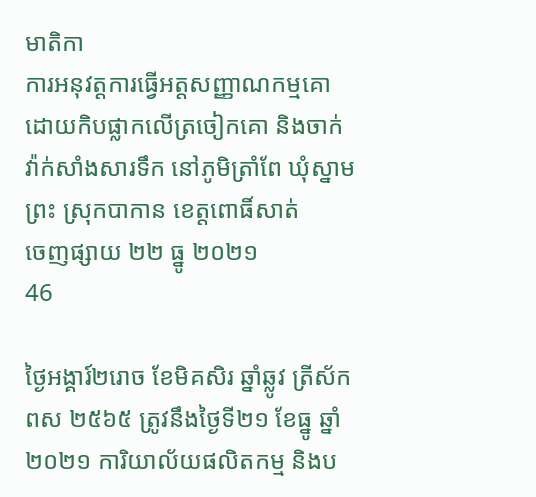មាតិកា
ការអនុវត្តការធ្វើអត្តសញ្ញាណកម្មគោដោយកិបផ្លាកលើត្រចៀកគោ និងចាក់វ៉ាក់សាំងសារទឹក នៅភូមិត្រាំពែ ឃុំស្នាមព្រះ ស្រុកបាកាន ខេត្តពោធិ៍សាត់
ចេញផ្សាយ ២២ ធ្នូ ២០២១
46

ថ្ងៃអង្គារ៍២រោច ខែមិគសិរ ឆ្នាំឆ្លូវ ត្រីស័ក ពស ២៥៦៥ ត្រូវនឹងថ្ងៃទី២១ ខែធ្នូ ឆ្នាំ២០២១ ការិយាល័យផលិតកម្ម និងប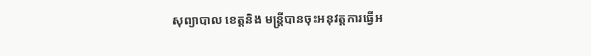សុព្យាបាល ខេត្តនិង មន្រ្តីបានចុះអនុវត្តការធ្វើអ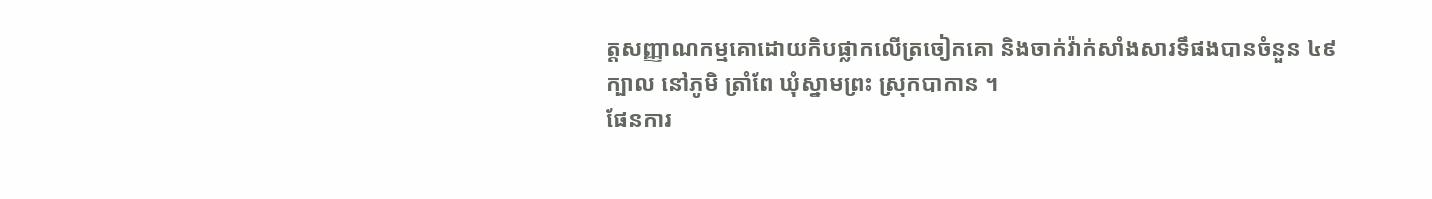ត្តសញ្ញាណកម្មគោដោយកិបផ្លាកលើត្រចៀកគោ និងចាក់វ៉ាក់សាំងសារទឹផងបានចំនួន ៤៩ក្បាល នៅភូមិ ត្រាំពែ ឃុំស្នាមព្រះ ស្រុកបាកាន ។
ផែនការ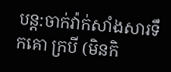បន្ត:ចាក់វ៉ាក់សាំងសារទឹកគោ ក្របី (មិនកិ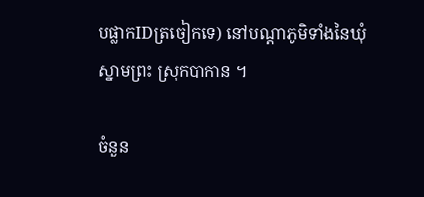បផ្លាកIDត្រចៀកទេ) នៅបណ្តាភូមិទាំងនៃឃុំស្នាមព្រះ ស្រុកបាកាន ។

ចំនួន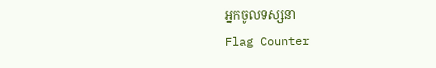អ្នកចូលទស្សនា
Flag Counter